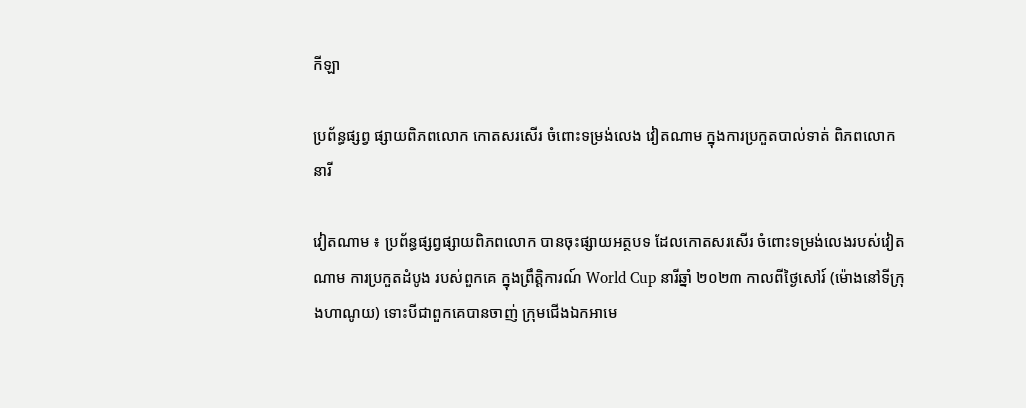កីឡា

ប្រព័ន្ធផ្សព្វ ផ្សាយពិភពលោក កោតសរសើរ ចំពោះទម្រង់លេង វៀតណាម ក្នុងការប្រកួតបាល់ទាត់ ពិភពលោកនារី

វៀតណាម ៖ ប្រព័ន្ធផ្សព្វផ្សាយពិភពលោក បានចុះផ្សាយអត្ថបទ ដែលកោតសរសើរ ចំពោះទម្រង់លេងរបស់វៀតណាម ការប្រកួតដំបូង របស់ពួកគេ ក្នុងព្រឹត្តិការណ៍ World Cup នារីឆ្នាំ ២០២៣ កាលពីថ្ងៃសៅរ៍ (ម៉ោងនៅទីក្រុងហាណូយ) ទោះបីជាពួកគេបានចាញ់ ក្រុមជើងឯកអាមេ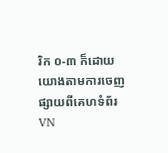រិក ០-៣ ក៏ដោយយោងតាមការចេញ ផ្សាយពីគេហទំព័រ VN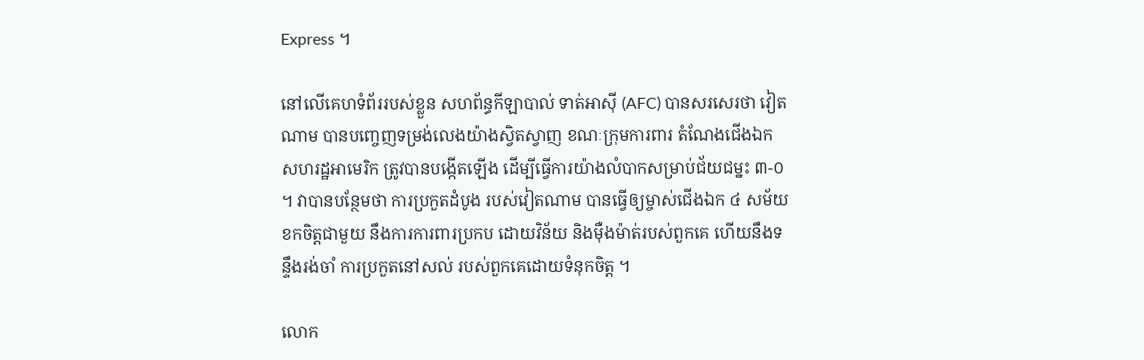Express ។

នៅលើគេហទំព័ររបស់ខ្លួន សហព័ន្ធកីឡាបាល់ ទាត់អាស៊ី (AFC) បានសរសេរថា វៀតណាម បានបញ្ចេញទម្រង់លេងយ៉ាងស្វិតស្វាញ ខណៈក្រុមការពារ តំណែងជើងឯក សហរដ្ឋអាមេរិក ត្រូវបានបង្កើតឡើង ដើម្បីធ្វើការយ៉ាងលំបាកសម្រាប់ជ័យជម្នះ ៣-០ ។ វាបានបន្ថែមថា ការប្រកួតដំបូង របស់វៀតណាម បានធ្វើឲ្យម្ចាស់ជើងឯក ៤ សម័យខកចិត្តជាមួយ នឹងការការពារប្រកប ដោយវិន័យ និងម៉ឺងម៉ាត់របស់ពួកគេ ហើយនឹងទន្ទឹងរង់ចាំ ការប្រកួតនៅសល់ របស់ពួកគេដោយទំនុកចិត្ត ។

លោក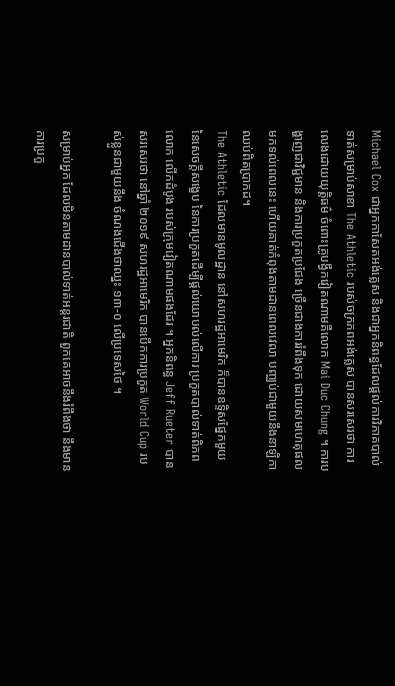Michael Cox ជាអ្នកកាសែតអង់គ្លេស និងជាអ្នកនិពន្ធដែលផ្តល់ការវិភាគបាល់ទាត់សម្រាប់សាខា The Athletic របស់ចក្រភពអង់គ្លេស បានសរសេរថា ការលេងដោយយុត្តិធម៌ ចំពោះគ្រូបង្វឹកវៀតណាមគឺលោក Mai Duc Chung ។ ការបង្ហាញជាវិជ្ជមាន និងការប្រកួតប្រជែង ច្រើនជាងការរំពឹងទុក ដោយសមហេតុផលមកទល់ពេលនេះ ហើយគាត់កំពុងតាមដានពេលវេលា បញ្ឈប់ជាមួយនឹងនាឡិកាឈប់ពិតប្រាកដ។
The Athletic ដែលមានមូលដ្ឋាន នៅសហរដ្ឋអាមេរិក ក៏បានឧទ្ទិសផ្នែកមួយ នៃសេចក្តីសង្ខេប នៃការប្រកួតដើម្បីផ្តល់យោបល់លើការ ប្រកួតបាល់ទាត់ពិភពលោក លើកដំបូង របស់ក្រុមវៀតណាមផងដែរ ។ អ្នកនិពន្ធ Jeff Rueter បានសរសេរថា នៅឆ្នាំ ២០១៩ សហរដ្ឋអាមេរិក បានបើកការប្រកួត World Cup របស់ខ្លួនជាមួយនឹង ចំណងជើងថាឈ្នះ ១៣-០ លើប្រទេសថៃ ។

សម្រាប់អ្នក ដែលមិនតាមដានបាល់ទាត់អន្តរជាតិ ពួកគេអាចនឹងរំពឹងថា នឹងមានការប្រកួ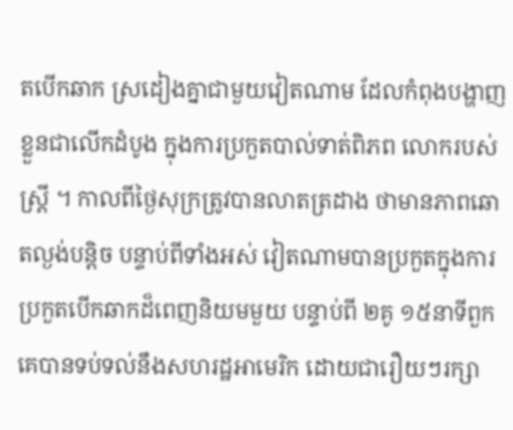តបើកឆាក ស្រដៀងគ្នាជាមួយវៀតណាម ដែលកំពុងបង្ហាញ ខ្លួនជាលើកដំបូង ក្នុងការប្រកួតបាល់ទាត់ពិភព លោករបស់ស្ត្រី ។ កាលពីថ្ងៃសុក្រត្រូវបានលាតត្រដាង ថាមានភាពឆោតល្ងង់បន្តិច បន្ទាប់ពីទាំងអស់ វៀតណាមបានប្រកួតក្នុងការប្រកួតបើកឆាកដ៏ពេញនិយមមួយ បន្ទាប់ពី ២គូ ១៥នាទីពួកគេបានទប់ទល់នឹងសហរដ្ឋអាមេរិក ដោយជារឿយៗរក្សា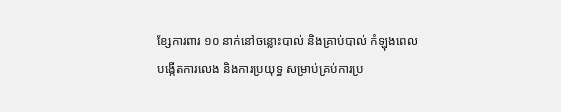ខ្សែការពារ ១០ នាក់នៅចន្លោះបាល់ និងគ្រាប់បាល់ កំឡុងពេលបង្កើតការលេង និងការប្រយុទ្ធ សម្រាប់គ្រប់ការប្រ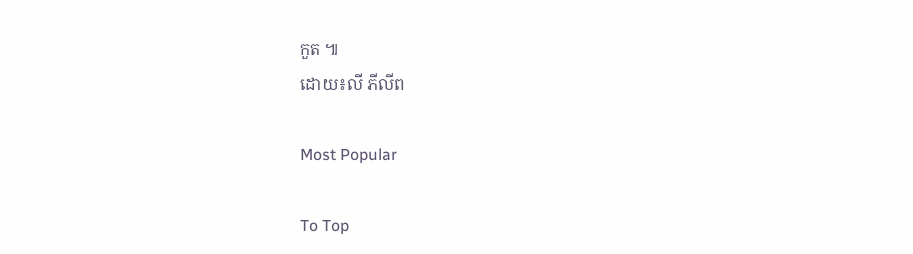កួត ៕
ដោយ៖លី ភីលីព

Most Popular

To Top